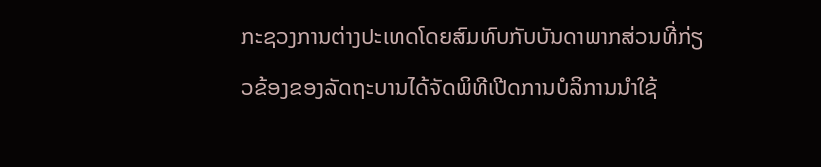ກະຊວງການຕ່າງປະເທດໂດຍສົມທົບກັບບັນດາພາກສ່ວນທີ່ກ່ຽວຂ້ອງຂອງລັດຖະບານໄດ້ຈັດພິທີເປີດການບໍລິການນຳໃຊ້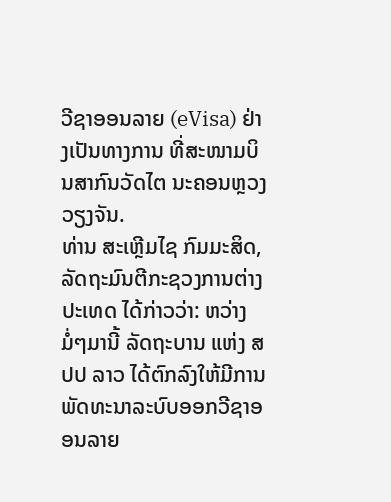ວີຊາອອນລາຍ (eVisa) ຢ່າງເປັນທາງການ ທີ່ສະໜາມບິນສາກົນວັດໄຕ ນະຄອນຫຼວງວຽງຈັນ.
ທ່ານ ສະເຫຼີມໄຊ ກົມມະສິດ, ລັດຖະມົນຕີກະຊວງການຕ່າງປະເທດ ໄດ້ກ່າວວ່າ: ຫວ່າງມໍ່ໆມານີ້ ລັດຖະບານ ແຫ່ງ ສປປ ລາວ ໄດ້ຕົກລົງໃຫ້ມີການພັດທະນາລະບົບອອກວີຊາອອນລາຍ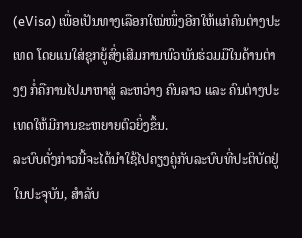(eVisa) ເພື່ອເປັນທາງເລືອກໃໝ່ໜຶ່ງອີກໃຫ້ແກ່ຄົນຕ່າງປະເທດ ໂດຍແນໃສ່ຊຸກຍູ້ສົ່ງເສີມການພົວພັນຮ່ວມມືໃນດ້ານຕ່າງໆ ກໍ່ຄືການໄປມາຫາສູ່ ລະຫວ່າງ ຄົນລາວ ແລະ ຄົນຕ່າງປະເທດໃຫ້ມີການຂະຫຍາຍຕົວຍິ່ງຂຶ້ນ.
ລະບົບດັ່ງກ່າວນີ້ຈະໄດ້ນຳໃຊ້ໄປຄຽງຄູ່ກັບລະບົບທີ່ປະຕິບັດຢູ່ໃນປະຈຸບັນ, ສໍາລັບ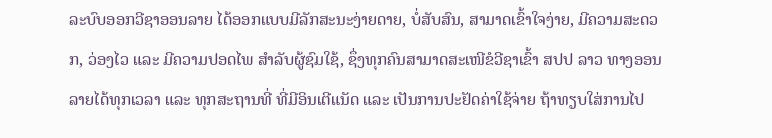ລະບົບອອກວີຊາອອນລາຍ ໄດ້ອອກແບບມີລັກສະນະງ່າຍດາຍ, ບໍ່ສັບສົນ, ສາມາດເຂົ້າໃຈງ່າຍ, ມີຄວາມສະດວກ, ວ່ອງໄວ ແລະ ມີຄວາມປອດໄພ ສຳລັບຜູ້ຊົມໃຊ້, ຊຶ່ງທຸກຄົນສາມາດສະເໜີຂໍວີຊາເຂົ້າ ສປປ ລາວ ທາງອອນລາຍໄດ້ທຸກເວລາ ແລະ ທຸກສະຖານທີ່ ທີ່ມີອິນເຕີແນັດ ແລະ ເປັນການປະຢັດຄ່າໃຊ້ຈ່າຍ ຖ້າທຽບໃສ່ການໄປ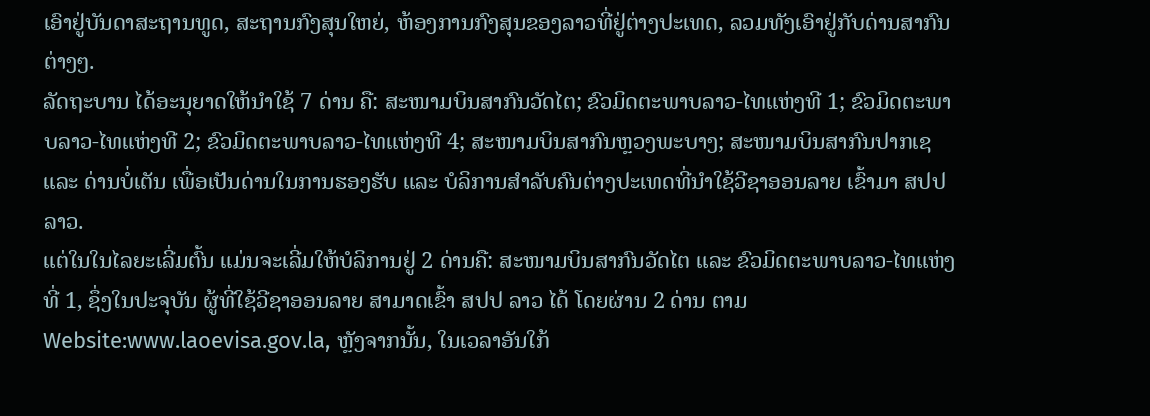ເອົາຢູ່ບັນດາສະຖານທູດ, ສະຖານກົງສຸນໃຫຍ່, ຫ້ອງການກົງສຸນຂອງລາວທີ່ຢູ່ຕ່າງປະເທດ, ລວມທັງເອົາຢູ່ກັບດ່ານສາກົນຕ່າງໆ.
ລັດຖະບານ ໄດ້ອະນຸຍາດໃຫ້ນໍາໃຊ້ 7 ດ່ານ ຄື: ສະໜາມບິນສາກົນວັດໄຕ; ຂົວມິດຕະພາບລາວ-ໄທແຫ່ງທີ 1; ຂົວມິດຕະພາບລາວ-ໄທແຫ່ງທີ 2; ຂົວມິດຕະພາບລາວ-ໄທແຫ່ງທີ 4; ສະໜາມບິນສາກົນຫຼວງພະບາງ; ສະໜາມບິນສາກົນປາກເຊ ແລະ ດ່ານບໍ່ເຕັນ ເພື່ອເປັນດ່ານໃນການຮອງຮັບ ແລະ ບໍລິການສຳລັບຄົນຕ່າງປະເທດທີ່ນຳໃຊ້ວີຊາອອນລາຍ ເຂົ້າມາ ສປປ ລາວ.
ແຕ່ໃນໃນໄລຍະເລີ່ມຕົ້ນ ແມ່ນຈະເລີ່ມໃຫ້ບໍລິການຢູ່ 2 ດ່ານຄື: ສະໜາມບິນສາກົນວັດໄຕ ແລະ ຂົວມິດຕະພາບລາວ-ໄທແຫ່ງທີ່ 1, ຊຶ່ງໃນປະຈຸບັນ ຜູ້ທີ່ໃຊ້ວີຊາອອນລາຍ ສາມາດເຂົ້າ ສປປ ລາວ ໄດ້ ໂດຍຜ່ານ 2 ດ່ານ ຕາມ Website:www.laoevisa.gov.la, ຫຼັງຈາກນັ້ນ, ໃນເວລາອັນໃກ້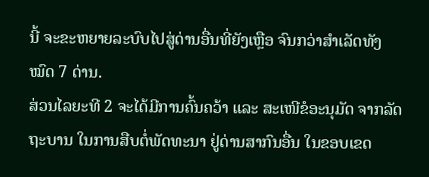ນີ້ ຈະຂະຫຍາຍລະບົບໄປສູ່ດ່ານອື່ນທີ່ຍັງເຫຼືອ ຈົນກວ່າສໍາເລັດທັງໝົດ 7 ດ່ານ.
ສ່ວນໄລຍະທີ 2 ຈະໄດ້ມີການຄົ້ນຄວ້າ ແລະ ສະເໜີຂໍອະນຸມັດ ຈາກລັດຖະບານ ໃນການສືບຕໍ່ພັດທະນາ ຢູ່ດ່ານສາກົນອື່ນ ໃນຂອບເຂດ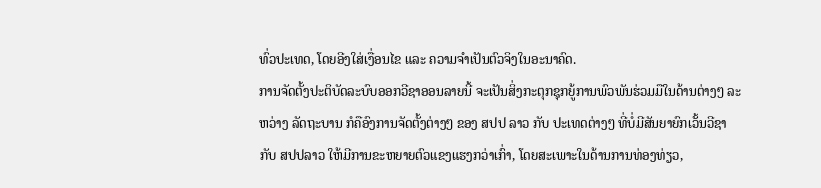ທົ່ວປະເທດ, ໂດຍອີງໃສ່ເງື່ອນໄຂ ແລະ ຄວາມຈໍາເປັນຕົວຈິງໃນອະນາຄົດ.
ການຈັດຕັ້ງປະຕິບັດລະບົບອອກວີຊາອອນລາຍນີ້ ຈະເປັນສິ່ງກະຕຸກຊຸກຍູ້ການພົວພັນຮ່ວມມືໃນດ້ານຕ່າງໆ ລະຫວ່າງ ລັດຖະບານ ກໍຄືອົງການຈັດຕັ້ງຕ່າງໆ ຂອງ ສປປ ລາວ ກັບ ປະເທດຕ່າງໆ ທີ່ບໍ່ມີສັນຍາຍົກເວັ້ນວີຊາ ກັບ ສປປລາວ ໃຫ້ມີການຂະຫຍາຍຕົວແຂງແຮງກວ່າເກົ່າ, ໂດຍສະເພາະໃນດ້ານການທ່ອງທ່ຽວ,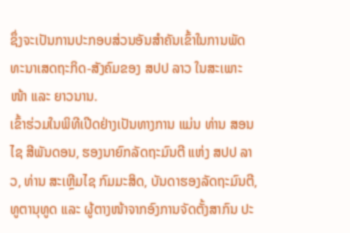ຊຶ່ງຈະເປັນການປະກອບສ່ວນອັນສຳຄັນເຂົ້າໃນການພັດທະນາເສດຖະກິດ-ສັງຄົມຂອງ ສປປ ລາວ ໃນສະເພາະໜ້າ ແລະ ຍາວນານ.
ເຂົ້າຮ່ວມໃນພິທີເປີດຢ່າງເປັນທາງການ ແມ່ນ ທ່ານ ສອນໄຊ ສີພັນດອນ, ຮອງນາຍົກລັດຖະມົນຕີ ແຫ່ງ ສປປ ລາວ, ທ່ານ ສະເຫຼີມໄຊ ກົມມະສິດ, ບັນດາຮອງລັດຖະມົນຕີ, ທູຕານຸທູດ ແລະ ຜູ້ຕາງໜ້າຈາກອົງການຈັດຕັ້ງສາກົນ ປະ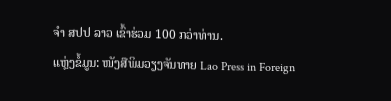ຈຳ ສປປ ລາວ ເຂົ້າຮ່ວມ 100 ກວ່າທ່ານ.
ແຫຼ່ງຂໍ້ມູນ: ໜັງສືພິມວຽງຈັນທາຍ Lao Press in Foreign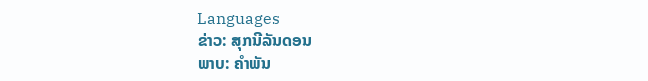Languages
ຂ່າວ: ສຸກນີລັນດອນ
ພາບ: ຄຳພັນ